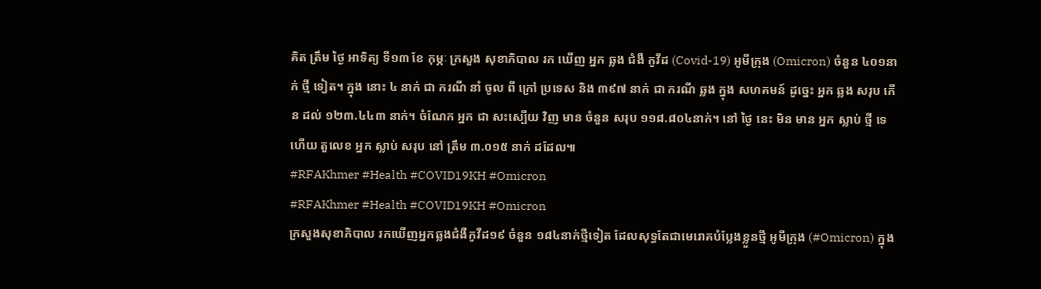គិត ត្រឹម ថ្ងៃ អាទិត្យ ទី១៣ ខែ កុម្ភៈ ក្រសួង សុខាភិបាល រក ឃើញ អ្នក ឆ្លង ជំងឺ កូវីដ (Covid-19) អូមីក្រុង (Omicron) ចំនួន ៤០១នាក់ ថ្មី ទៀត។ ក្នុង នោះ ៤ នាក់ ជា ករណី នាំ ចូល ពី ក្រៅ ប្រទេស និង ៣៩៧ នាក់ ជា ករណី ឆ្លង ក្នុង សហគមន៍ ដូច្នេះ អ្នក ឆ្លង សរុប កើន ដល់ ១២៣.៤៤៣ នាក់។ ចំណែក អ្នក ជា សះស្បើយ វិញ មាន ចំនួន សរុប ១១៨.៨០៤នាក់។ នៅ ថ្ងៃ នេះ មិន មាន អ្នក ស្លាប់ ថ្មី ទេ ហើយ តួលេខ អ្នក ស្លាប់ សរុប នៅ ត្រឹម ៣.០១៥ នាក់ ដដែល៕
#RFAKhmer #Health #COVID19KH #Omicron
#RFAKhmer #Health #COVID19KH #Omicron
ក្រសួងសុខាភិបាល រកឃើញអ្នកឆ្លងជំងឺកូវីដ១៩ ចំនួន ១៨៤នាក់ថ្មីទៀត ដែលសុទ្ធតែជាមេរោគបំប្លែងខ្លួនថ្មី អូមីក្រុង (#Omicron) ក្នុង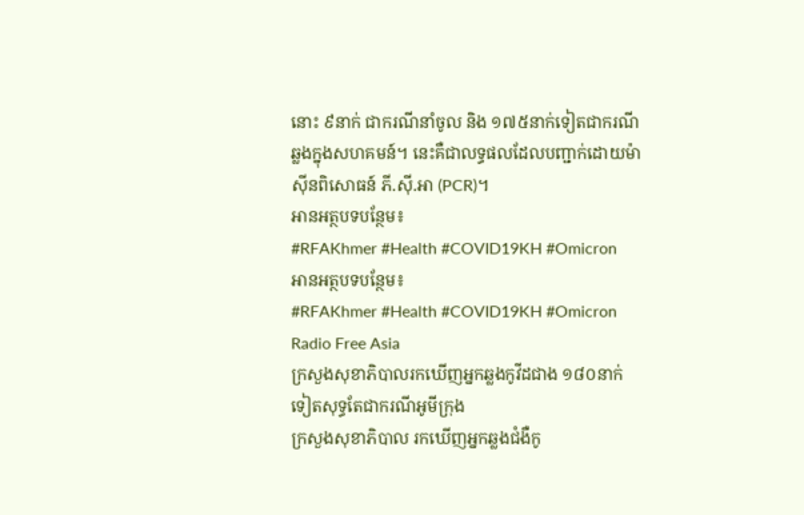នោះ ៩នាក់ ជាករណីនាំចូល និង ១៧៥នាក់ទៀតជាករណីឆ្លងក្នុងសហគមន៍។ នេះគឺជាលទ្ធផលដែលបញ្ជាក់ដោយម៉ាស៊ីនពិសោធន៍ ភី.ស៊ី.អា (PCR)។
អានអត្ថបទបន្ថែម៖
#RFAKhmer #Health #COVID19KH #Omicron
អានអត្ថបទបន្ថែម៖
#RFAKhmer #Health #COVID19KH #Omicron
Radio Free Asia
ក្រសួងសុខាភិបាលរកឃើញអ្នកឆ្លងកូវីដជាង ១៨០នាក់ទៀតសុទ្ធតែជាករណីអូមីក្រុង
ក្រសួងសុខាភិបាល រកឃើញអ្នកឆ្លងជំងឺកូ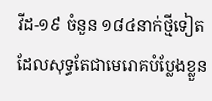វីដ-១៩ ចំនួន ១៨៤នាក់ថ្មីទៀត ដែលសុទ្ធតែជាមេរោគបំប្លែងខ្លួន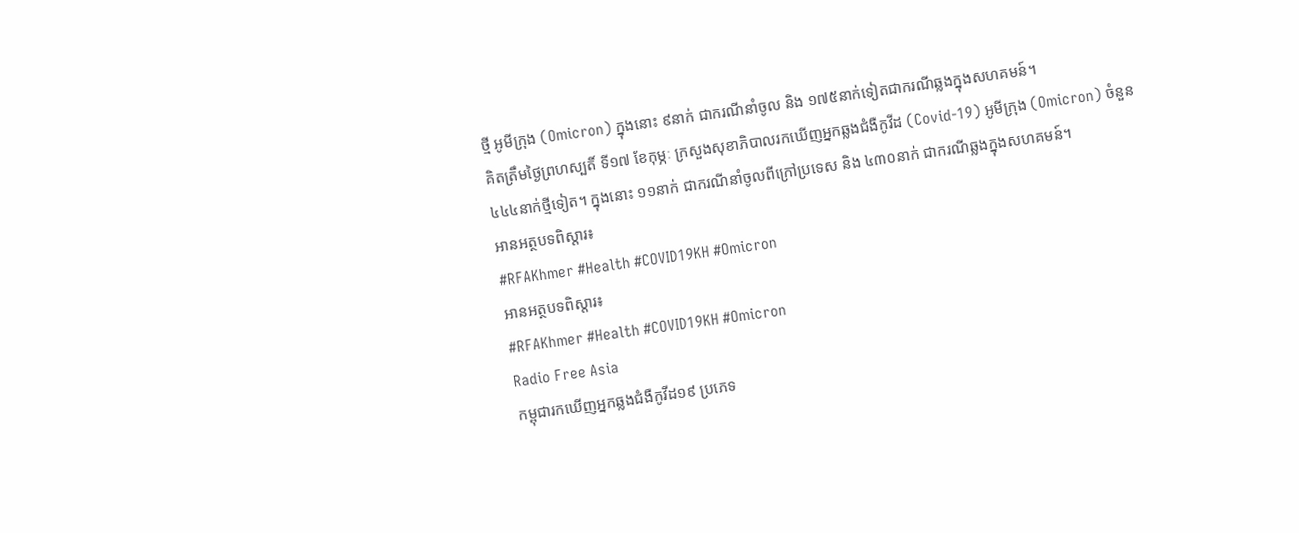ថ្មី អូមីក្រុង (Omicron) ក្នុងនោះ ៩នាក់ ជាករណីនាំចូល និង ១៧៥នាក់ទៀតជាករណីឆ្លងក្នុងសហគមន៍។
គិតត្រឹមថ្ងៃព្រហស្បតិ៍ ទី១៧ ខែកុម្ភៈ ក្រសួងសុខាភិបាលរកឃើញអ្នកឆ្លងជំងឺកូវីដ (Covid-19) អូមីក្រុង (Omicron) ចំនួន ៤៤៤នាក់ថ្មីទៀត។ ក្នុងនោះ ១១នាក់ ជាករណីនាំចូលពីក្រៅប្រទេស និង ៤៣០នាក់ ជាករណីឆ្លងក្នុងសហគមន៍។
អានអត្ថបទពិស្តារ៖
#RFAKhmer #Health #COVID19KH #Omicron
អានអត្ថបទពិស្តារ៖
#RFAKhmer #Health #COVID19KH #Omicron
Radio Free Asia
កម្ពុជារកឃើញអ្នកឆ្លងជំងឺកូវីដ១៩ ប្រភេទ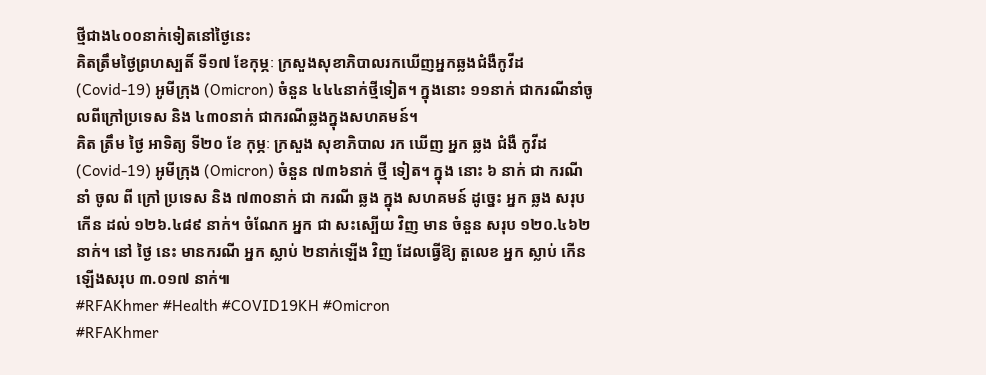ថ្មីជាង៤០០នាក់ទៀតនៅថ្ងៃនេះ
គិតត្រឹមថ្ងៃព្រហស្បតិ៍ ទី១៧ ខែកុម្ភៈ ក្រសួងសុខាភិបាលរកឃើញអ្នកឆ្លងជំងឺកូវីដ (Covid-19) អូមីក្រុង (Omicron) ចំនួន ៤៤៤នាក់ថ្មីទៀត។ ក្នុងនោះ ១១នាក់ ជាករណីនាំចូលពីក្រៅប្រទេស និង ៤៣០នាក់ ជាករណីឆ្លងក្នុងសហគមន៍។
គិត ត្រឹម ថ្ងៃ អាទិត្យ ទី២០ ខែ កុម្ភៈ ក្រសួង សុខាភិបាល រក ឃើញ អ្នក ឆ្លង ជំងឺ កូវីដ (Covid-19) អូមីក្រុង (Omicron) ចំនួន ៧៣៦នាក់ ថ្មី ទៀត។ ក្នុង នោះ ៦ នាក់ ជា ករណី នាំ ចូល ពី ក្រៅ ប្រទេស និង ៧៣០នាក់ ជា ករណី ឆ្លង ក្នុង សហគមន៍ ដូច្នេះ អ្នក ឆ្លង សរុប កើន ដល់ ១២៦.៤៨៩ នាក់។ ចំណែក អ្នក ជា សះស្បើយ វិញ មាន ចំនួន សរុប ១២០.៤៦២នាក់។ នៅ ថ្ងៃ នេះ មានករណី អ្នក ស្លាប់ ២នាក់ឡើង វិញ ដែលធ្វើឱ្យ តួលេខ អ្នក ស្លាប់ កើនឡើងសរុប ៣.០១៧ នាក់៕
#RFAKhmer #Health #COVID19KH #Omicron
#RFAKhmer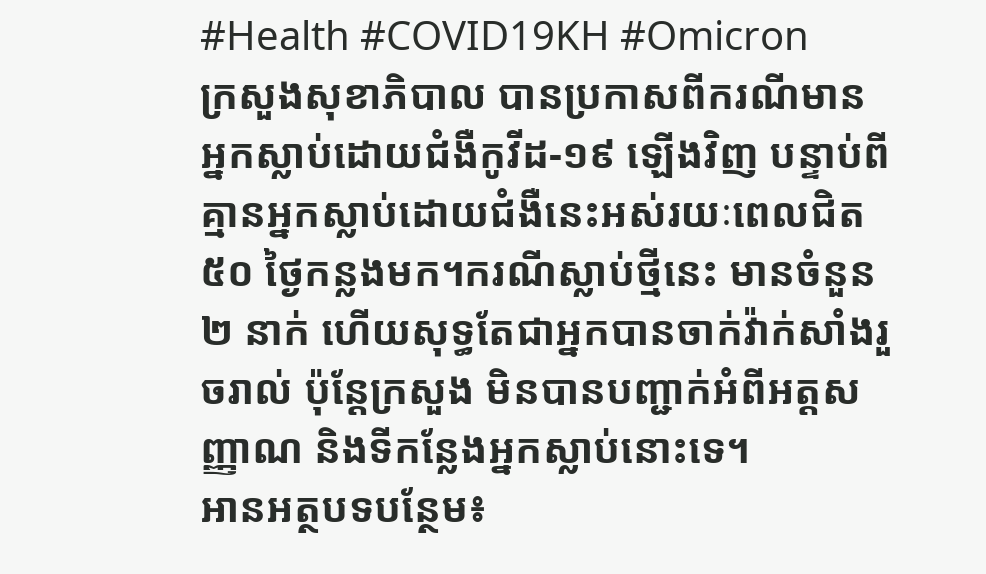#Health #COVID19KH #Omicron
ក្រសួងសុខាភិបាល បានប្រកាសពីករណីមានអ្នកស្លាប់ដោយជំងឺកូវីដ-១៩ ឡើងវិញ បន្ទាប់ពីគ្មានអ្នកស្លាប់ដោយជំងឺនេះអស់រយៈពេលជិត ៥០ ថ្ងៃកន្លងមក។ករណីស្លាប់ថ្មីនេះ មានចំនួន ២ នាក់ ហើយសុទ្ធតែជាអ្នកបានចាក់វ៉ាក់សាំងរួចរាល់ ប៉ុន្តែក្រសួង មិនបានបញ្ជាក់អំពីអត្តសញ្ញាណ និងទីកន្លែងអ្នកស្លាប់នោះទេ។
អានអត្ថបទបន្ថែម៖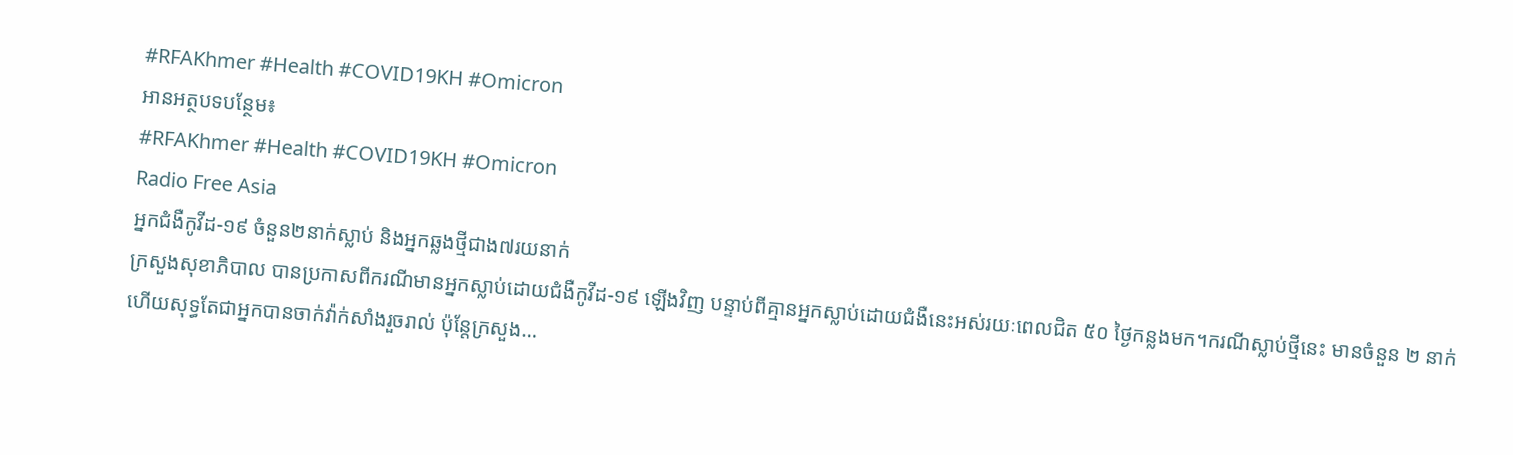#RFAKhmer #Health #COVID19KH #Omicron
អានអត្ថបទបន្ថែម៖
#RFAKhmer #Health #COVID19KH #Omicron
Radio Free Asia
អ្នកជំងឺកូវីដ-១៩ ចំនួន២នាក់ស្លាប់ និងអ្នកឆ្លងថ្មីជាង៧រយនាក់
ក្រសួងសុខាភិបាល បានប្រកាសពីករណីមានអ្នកស្លាប់ដោយជំងឺកូវីដ-១៩ ឡើងវិញ បន្ទាប់ពីគ្មានអ្នកស្លាប់ដោយជំងឺនេះអស់រយៈពេលជិត ៥០ ថ្ងៃកន្លងមក។ករណីស្លាប់ថ្មីនេះ មានចំនួន ២ នាក់ ហើយសុទ្ធតែជាអ្នកបានចាក់វ៉ាក់សាំងរួចរាល់ ប៉ុន្តែក្រសួង…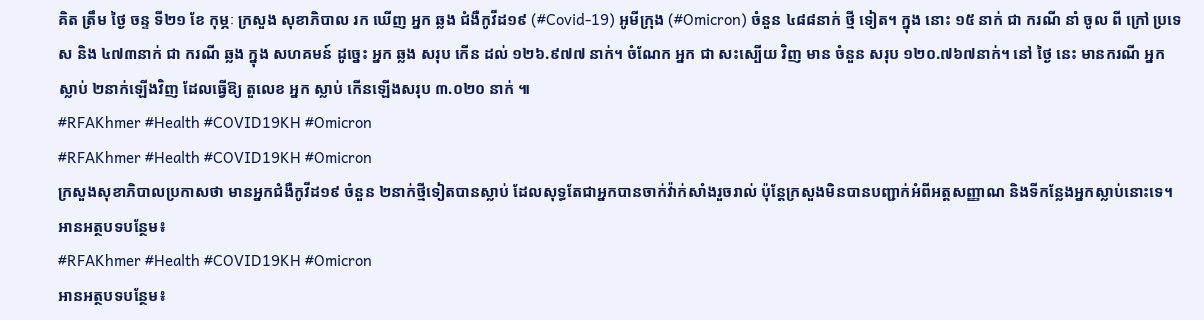គិត ត្រឹម ថ្ងៃ ចន្ទ ទី២១ ខែ កុម្ភៈ ក្រសួង សុខាភិបាល រក ឃើញ អ្នក ឆ្លង ជំងឺកូវីដ១៩ (#Covid-19) អូមីក្រុង (#Omicron) ចំនួន ៤៨៨នាក់ ថ្មី ទៀត។ ក្នុង នោះ ១៥ នាក់ ជា ករណី នាំ ចូល ពី ក្រៅ ប្រទេស និង ៤៧៣នាក់ ជា ករណី ឆ្លង ក្នុង សហគមន៍ ដូច្នេះ អ្នក ឆ្លង សរុប កើន ដល់ ១២៦.៩៧៧ នាក់។ ចំណែក អ្នក ជា សះស្បើយ វិញ មាន ចំនួន សរុប ១២០.៧៦៧នាក់។ នៅ ថ្ងៃ នេះ មានករណី អ្នក ស្លាប់ ២នាក់ឡើងវិញ ដែលធ្វើឱ្យ តួលេខ អ្នក ស្លាប់ កើនឡើងសរុប ៣.០២០ នាក់ ៕
#RFAKhmer #Health #COVID19KH #Omicron
#RFAKhmer #Health #COVID19KH #Omicron
ក្រសួងសុខាភិបាលប្រកាសថា មានអ្នកជំងឺកូវីដ១៩ ចំនួន ២នាក់ថ្មីទៀតបានស្លាប់ ដែលសុទ្ធតែជាអ្នកបានចាក់វ៉ាក់សាំងរួចរាល់ ប៉ុន្តែក្រសួងមិនបានបញ្ជាក់អំពីអត្តសញ្ញាណ និងទីកន្លែងអ្នកស្លាប់នោះទេ។
អានអត្ថបទបន្ថែម៖
#RFAKhmer #Health #COVID19KH #Omicron
អានអត្ថបទបន្ថែម៖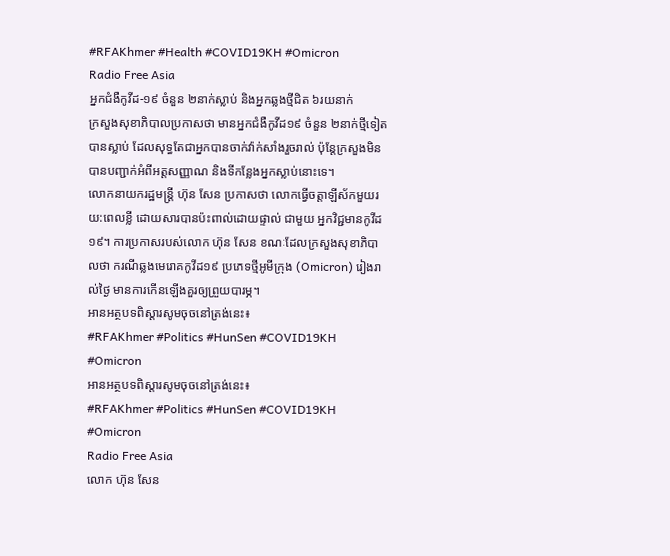#RFAKhmer #Health #COVID19KH #Omicron
Radio Free Asia
អ្នកជំងឺកូវីដ-១៩ ចំនួន ២នាក់ស្លាប់ និងអ្នកឆ្លងថ្មីជិត ៦រយនាក់
ក្រសួងសុខាភិបាលប្រកាសថា មានអ្នកជំងឺកូវីដ១៩ ចំនួន ២នាក់ថ្មីទៀតបានស្លាប់ ដែលសុទ្ធតែជាអ្នកបានចាក់វ៉ាក់សាំងរួចរាល់ ប៉ុន្តែក្រសួងមិនបានបញ្ជាក់អំពីអត្តសញ្ញាណ និងទីកន្លែងអ្នកស្លាប់នោះទេ។
លោកនាយករដ្ឋមន្ត្រី ហ៊ុន សែន ប្រកាសថា លោកធ្វើចត្តាឡីស័កមួយរយ:ពេលខ្លី ដោយសារបានប៉ះពាល់ដោយផ្ទាល់ ជាមួយ អ្នកវិជ្ជមានកូវីដ១៩។ ការប្រកាសរបស់លោក ហ៊ុន សែន ខណៈដែលក្រសួងសុខាភិបាលថា ករណីឆ្លងមេរោគកូវីដ១៩ ប្រភេទថ្មីអូមីក្រុង (Omicron) រៀងរាល់ថ្ងៃ មានការកើនឡើងគួរឲ្យព្រួយបារម្ភ។
អានអត្ថបទពិស្តារសូមចុចនៅត្រង់នេះ៖
#RFAKhmer #Politics #HunSen #COVID19KH #Omicron
អានអត្ថបទពិស្តារសូមចុចនៅត្រង់នេះ៖
#RFAKhmer #Politics #HunSen #COVID19KH #Omicron
Radio Free Asia
លោក ហ៊ុន សែន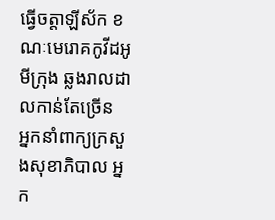ធ្វើចត្តាឡីស័ក ខណៈមេរោគកូវីដអូមីក្រុង ឆ្លងរាលដាលកាន់តែច្រើន
អ្នកនាំពាក្យក្រសួងសុខាភិបាល អ្នក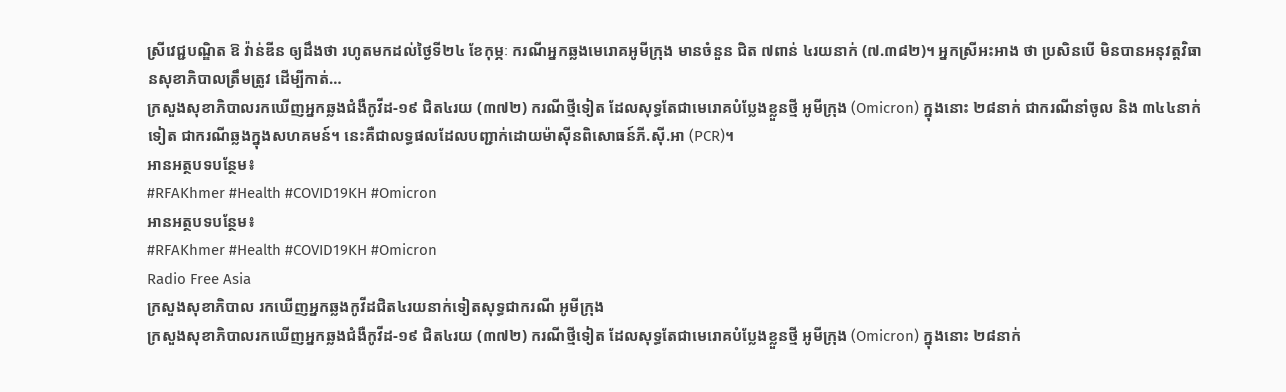ស្រីវេជ្ជបណ្ឌិត ឱ វ៉ាន់ឌីន ឲ្យដឹងថា រហូតមកដល់ថ្ងៃទី២៤ ខែកុម្ភៈ ករណីអ្នកឆ្លងមេរោគអូមីក្រុង មានចំនួន ជិត ៧ពាន់ ៤រយនាក់ (៧.៣៨២)។ អ្នកស្រីអះអាង ថា ប្រសិនបើ មិនបានអនុវត្តវិធានសុខាភិបាលត្រឹមត្រូវ ដើម្បីកាត់…
ក្រសួងសុខាភិបាលរកឃើញអ្នកឆ្លងជំងឺកូវីដ-១៩ ជិត៤រយ (៣៧២) ករណីថ្មីទៀត ដែលសុទ្ធតែជាមេរោគបំប្លែងខ្លួនថ្មី អូមីក្រុង (Omicron) ក្នុងនោះ ២៨នាក់ ជាករណីនាំចូល និង ៣៤៤នាក់ទៀត ជាករណីឆ្លងក្នុងសហគមន៍។ នេះគឺជាលទ្ធផលដែលបញ្ជាក់ដោយម៉ាស៊ីនពិសោធន៍ភី.ស៊ី.អា (PCR)។
អានអត្ថបទបន្ថែម៖
#RFAKhmer #Health #COVID19KH #Omicron
អានអត្ថបទបន្ថែម៖
#RFAKhmer #Health #COVID19KH #Omicron
Radio Free Asia
ក្រសួងសុខាភិបាល រកឃើញអ្នកឆ្លងកូវីដជិត៤រយនាក់ទៀតសុទ្ធជាករណី អូមីក្រុង
ក្រសួងសុខាភិបាលរកឃើញអ្នកឆ្លងជំងឺកូវីដ-១៩ ជិត៤រយ (៣៧២) ករណីថ្មីទៀត ដែលសុទ្ធតែជាមេរោគបំប្លែងខ្លួនថ្មី អូមីក្រុង (Omicron) ក្នុងនោះ ២៨នាក់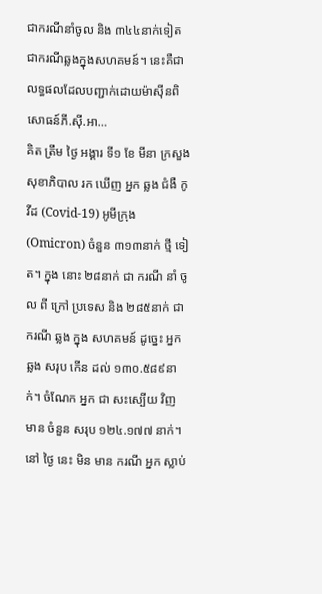ជាករណីនាំចូល និង ៣៤៤នាក់ទៀត ជាករណីឆ្លងក្នុងសហគមន៍។ នេះគឺជាលទ្ធផលដែលបញ្ជាក់ដោយម៉ាស៊ីនពិសោធន៍ភី.ស៊ី.អា…
គិត ត្រឹម ថ្ងៃ អង្គារ ទី១ ខែ មីនា ក្រសួង សុខាភិបាល រក ឃើញ អ្នក ឆ្លង ជំងឺ កូវីដ (Covid-19) អូមីក្រុង (Omicron) ចំនួន ៣១៣នាក់ ថ្មី ទៀត។ ក្នុង នោះ ២៨នាក់ ជា ករណី នាំ ចូល ពី ក្រៅ ប្រទេស និង ២៨៥នាក់ ជា ករណី ឆ្លង ក្នុង សហគមន៍ ដូច្នេះ អ្នក ឆ្លង សរុប កើន ដល់ ១៣០.៥៨៩នាក់។ ចំណែក អ្នក ជា សះស្បើយ វិញ មាន ចំនួន សរុប ១២៤.១៧៧ នាក់។ នៅ ថ្ងៃ នេះ មិន មាន ករណី អ្នក ស្លាប់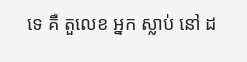ទេ គឺ តួលេខ អ្នក ស្លាប់ នៅ ដ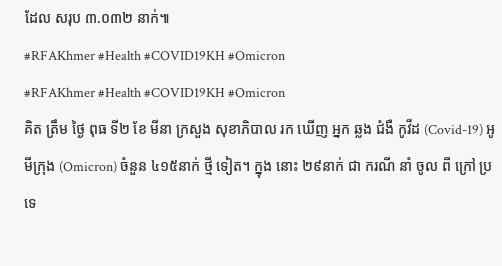ដែល សរុប ៣.០៣២ នាក់៕
#RFAKhmer #Health #COVID19KH #Omicron
#RFAKhmer #Health #COVID19KH #Omicron
គិត ត្រឹម ថ្ងៃ ពុធ ទី២ ខែ មីនា ក្រសួង សុខាភិបាល រក ឃើញ អ្នក ឆ្លង ជំងឺ កូវីដ (Covid-19) អូមីក្រុង (Omicron) ចំនួន ៤១៥នាក់ ថ្មី ទៀត។ ក្នុង នោះ ២៩នាក់ ជា ករណី នាំ ចូល ពី ក្រៅ ប្រទេ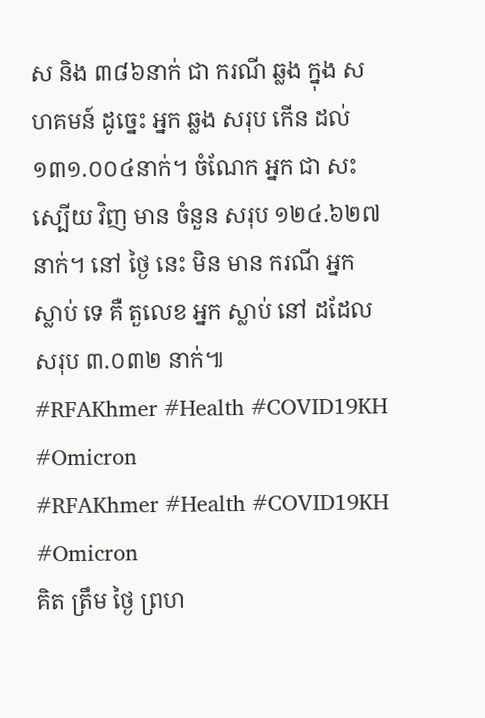ស និង ៣៨៦នាក់ ជា ករណី ឆ្លង ក្នុង សហគមន៍ ដូច្នេះ អ្នក ឆ្លង សរុប កើន ដល់ ១៣១.០០៤នាក់។ ចំណែក អ្នក ជា សះស្បើយ វិញ មាន ចំនួន សរុប ១២៤.៦២៧ នាក់។ នៅ ថ្ងៃ នេះ មិន មាន ករណី អ្នក ស្លាប់ ទេ គឺ តួលេខ អ្នក ស្លាប់ នៅ ដដែល សរុប ៣.០៣២ នាក់៕
#RFAKhmer #Health #COVID19KH #Omicron
#RFAKhmer #Health #COVID19KH #Omicron
គិត ត្រឹម ថ្ងៃ ព្រហ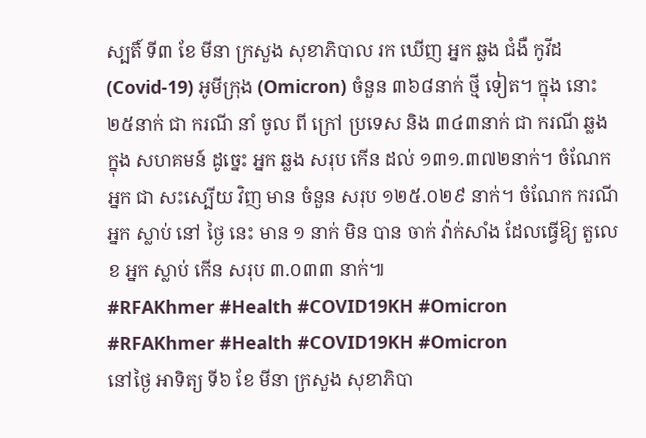ស្បតិ៍ ទី៣ ខែ មីនា ក្រសួង សុខាភិបាល រក ឃើញ អ្នក ឆ្លង ជំងឺ កូវីដ (Covid-19) អូមីក្រុង (Omicron) ចំនួន ៣៦៨នាក់ ថ្មី ទៀត។ ក្នុង នោះ ២៥នាក់ ជា ករណី នាំ ចូល ពី ក្រៅ ប្រទេស និង ៣៤៣នាក់ ជា ករណី ឆ្លង ក្នុង សហគមន៍ ដូច្នេះ អ្នក ឆ្លង សរុប កើន ដល់ ១៣១.៣៧២នាក់។ ចំណែក អ្នក ជា សះស្បើយ វិញ មាន ចំនួន សរុប ១២៥.០២៩ នាក់។ ចំណែក ករណី អ្នក ស្លាប់ នៅ ថ្ងៃ នេះ មាន ១ នាក់ មិន បាន ចាក់ វ៉ាក់សាំង ដែលធ្វើឱ្យ តួលេខ អ្នក ស្លាប់ កើន សរុប ៣.០៣៣ នាក់៕
#RFAKhmer #Health #COVID19KH #Omicron
#RFAKhmer #Health #COVID19KH #Omicron
នៅថ្ងៃ អាទិត្យ ទី៦ ខែ មីនា ក្រសួង សុខាភិបា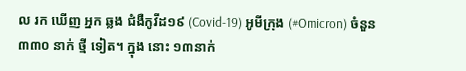ល រក ឃើញ អ្នក ឆ្លង ជំងឺកូវីដ១៩ (Covid-19) អូមីក្រុង (#Omicron) ចំនួន ៣៣០ នាក់ ថ្មី ទៀត។ ក្នុង នោះ ១៣នាក់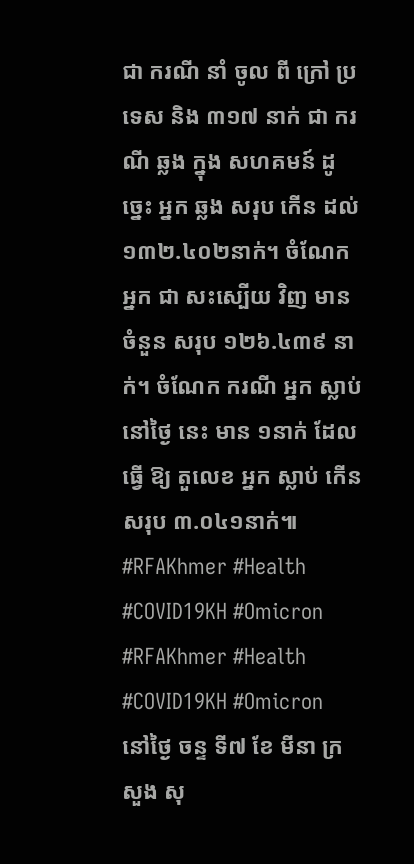ជា ករណី នាំ ចូល ពី ក្រៅ ប្រទេស និង ៣១៧ នាក់ ជា ករណី ឆ្លង ក្នុង សហគមន៍ ដូច្នេះ អ្នក ឆ្លង សរុប កើន ដល់ ១៣២.៤០២នាក់។ ចំណែក អ្នក ជា សះស្បើយ វិញ មាន ចំនួន សរុប ១២៦.៤៣៩ នាក់។ ចំណែក ករណី អ្នក ស្លាប់ នៅថ្ងៃ នេះ មាន ១នាក់ ដែល ធ្វើ ឱ្យ តួលេខ អ្នក ស្លាប់ កើន សរុប ៣.០៤១នាក់៕
#RFAKhmer #Health #COVID19KH #Omicron
#RFAKhmer #Health #COVID19KH #Omicron
នៅថ្ងៃ ចន្ទ ទី៧ ខែ មីនា ក្រសួង សុ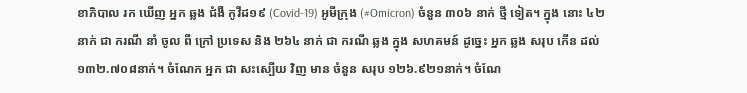ខាភិបាល រក ឃើញ អ្នក ឆ្លង ជំងឺ កូវីដ១៩ (Covid-19) អូមីក្រុង (#Omicron) ចំនួន ៣០៦ នាក់ ថ្មី ទៀត។ ក្នុង នោះ ៤២នាក់ ជា ករណី នាំ ចូល ពី ក្រៅ ប្រទេស និង ២៦៤ នាក់ ជា ករណី ឆ្លង ក្នុង សហគមន៍ ដូច្នេះ អ្នក ឆ្លង សរុប កើន ដល់ ១៣២.៧០៨នាក់។ ចំណែក អ្នក ជា សះស្បើយ វិញ មាន ចំនួន សរុប ១២៦.៩២១នាក់។ ចំណែ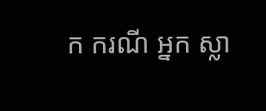ក ករណី អ្នក ស្លា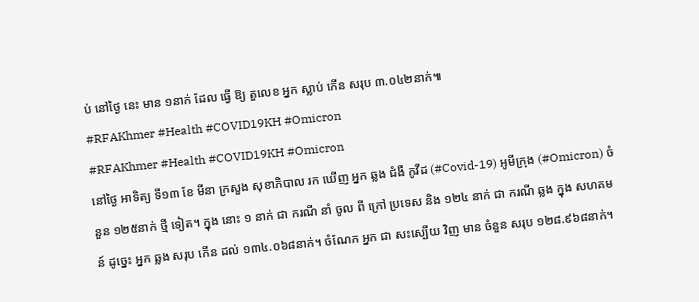ប់ នៅថ្ងៃ នេះ មាន ១នាក់ ដែល ធ្វើ ឱ្យ តួលេខ អ្នក ស្លាប់ កើន សរុប ៣.០៤២នាក់៕
#RFAKhmer #Health #COVID19KH #Omicron
#RFAKhmer #Health #COVID19KH #Omicron
នៅថ្ងៃ អាទិត្យ ទី១៣ ខែ មីនា ក្រសួង សុខាភិបាល រក ឃើញ អ្នក ឆ្លង ជំងឺ កូវីដ (#Covid-19) អូមីក្រុង (#Omicron) ចំនួន ១២៥នាក់ ថ្មី ទៀត។ ក្នុង នោះ ១ នាក់ ជា ករណី នាំ ចូល ពី ក្រៅ ប្រទេស និង ១២៤ នាក់ ជា ករណី ឆ្លង ក្នុង សហគមន៍ ដូច្នេះ អ្នក ឆ្លង សរុប កើន ដល់ ១៣៤.០៦៨នាក់។ ចំណែក អ្នក ជា សះស្បើយ វិញ មាន ចំនួន សរុប ១២៨.៩៦៨នាក់។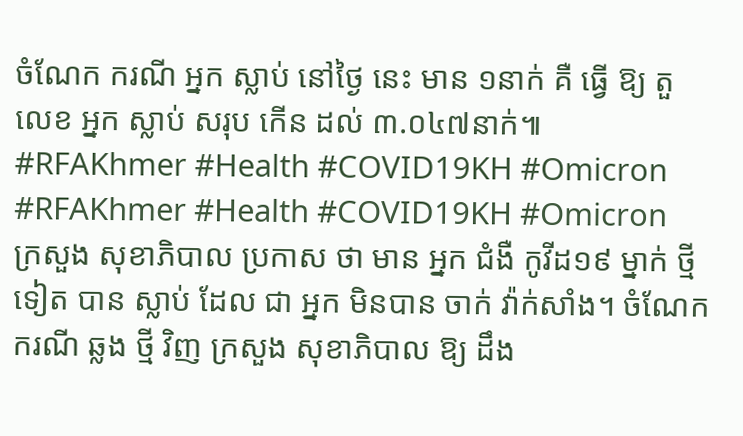ចំណែក ករណី អ្នក ស្លាប់ នៅថ្ងៃ នេះ មាន ១នាក់ គឺ ធ្វើ ឱ្យ តួ លេខ អ្នក ស្លាប់ សរុប កើន ដល់ ៣.០៤៧នាក់៕
#RFAKhmer #Health #COVID19KH #Omicron
#RFAKhmer #Health #COVID19KH #Omicron
ក្រសួង សុខាភិបាល ប្រកាស ថា មាន អ្នក ជំងឺ កូវីដ១៩ ម្នាក់ ថ្មី ទៀត បាន ស្លាប់ ដែល ជា អ្នក មិនបាន ចាក់ វ៉ាក់សាំង។ ចំណែក ករណី ឆ្លង ថ្មី វិញ ក្រសួង សុខាភិបាល ឱ្យ ដឹង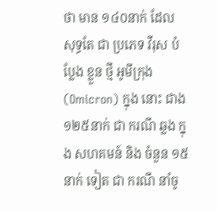ថា មាន ១៤០នាក់ ដែល សុទ្ធតែ ជា ប្រភេទ វីរុស បំប្លែង ខ្លួន ថ្មី អូមីក្រុង (Omicron) ក្នុង នោះ ជាង ១២៥នាក់ ជា ករណី ឆ្លង ក្នុង សហគមន៍ និង ចំនួន ១៥នាក់ ទៀត ជា ករណី នាំចូ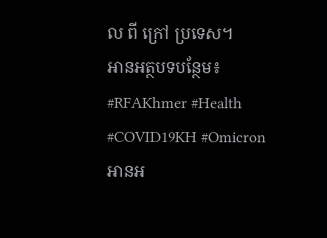ល ពី ក្រៅ ប្រទេស។
អានអត្ថបទបន្ថែម៖
#RFAKhmer #Health #COVID19KH #Omicron
អានអ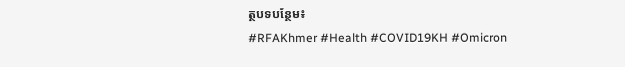ត្ថបទបន្ថែម៖
#RFAKhmer #Health #COVID19KH #Omicron